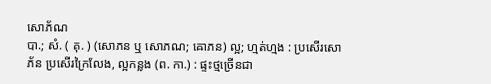សោភ័ណ
បា.; សំ. ( គុ. ) (សោភន ឬ សោភណ; ឝោភន) ល្អ; ហ្មត់ហ្មង : ប្រសើរសោភ័ន ប្រសើរក្រៃលែង, ល្អកន្លង (ព. កា.) : ផ្ទះថ្មច្រើនជា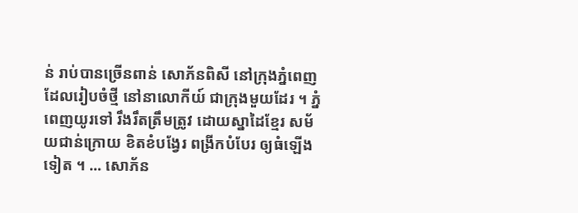ន់ រាប់បានច្រើនពាន់ សោភ័នពិសី នៅក្រុងភ្នំពេញ ដែលរៀបចំថ្មី នៅនាលោកីយ៍ ជាក្រុងមួយដែរ ។ ភ្នំពេញយូរទៅ រឹងរឹតត្រឹមត្រូវ ដោយស្នាដៃខ្មែរ សម័យជាន់ក្រោយ ខិតខំបង្វែរ ពង្រីកបំបែរ ឲ្យធំឡើងទៀត ។ ... សោភ័ន